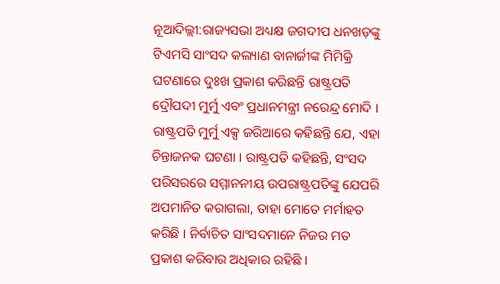ନୂଆଦିଲ୍ଲୀ:ରାଜ୍ୟସଭା ଅଧ୍ୟକ୍ଷ ଜଗଦୀପ ଧନଖଡ଼ଙ୍କୁ ଟିଏମସି ସାଂସଦ କଲ୍ୟାଣ ବାନାର୍ଜୀଙ୍କ ମିମିକ୍ରି ଘଟଣାରେ ଦୁଃଖ ପ୍ରକାଶ କରିଛନ୍ତି ରାଷ୍ଟ୍ରପତି ଦ୍ରୌପଦୀ ମୁର୍ମୁ ଏବଂ ପ୍ରଧାନମନ୍ତ୍ରୀ ନରେନ୍ଦ୍ର ମୋଦି । ରାଷ୍ଟ୍ରପତି ମୁର୍ମୁ ଏକ୍ସ ଜରିଆରେ କହିଛନ୍ତି ଯେ, ଏହା ଚିନ୍ତାଜନକ ଘଟଣା । ରାଷ୍ଟ୍ରପତି କହିଛନ୍ତି, ସଂସଦ ପରିସରରେ ସମ୍ମାନନୀୟ ଉପରାଷ୍ଟ୍ରପତିଙ୍କୁ ଯେପରି ଅପମାନିତ କରାଗଲା, ତାହା ମୋତେ ମର୍ମାହତ କରିଛି । ନିର୍ବାଚିତ ସାଂସଦମାନେ ନିଜର ମତ ପ୍ରକାଶ କରିବାର ଅଧିକାର ରହିଛି ।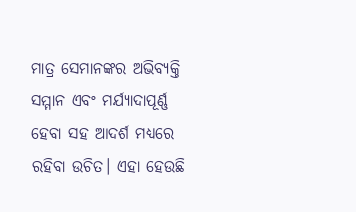ମାତ୍ର ସେମାନଙ୍କର ଅଭିବ୍ୟକ୍ତି ସମ୍ମାନ ଏବଂ ମର୍ଯ୍ୟାଦାପୂର୍ଣ୍ଣ ହେବା ସହ ଆଦର୍ଶ ମଧ୍ୟରେ ରହିବା ଉଚିତ। ଏହା ହେଉଛି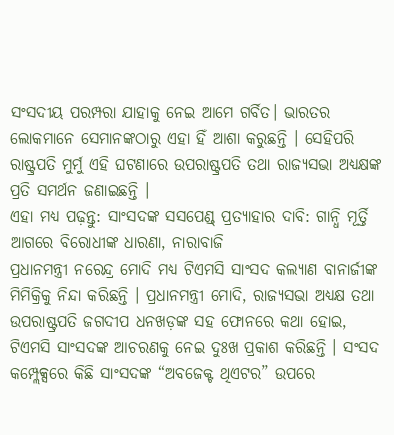ସଂସଦୀୟ ପରମ୍ପରା ଯାହାକୁ ନେଇ ଆମେ ଗର୍ବିତ। ଭାରତର ଲୋକମାନେ ସେମାନଙ୍କଠାରୁ ଏହା ହିଁ ଆଶା କରୁଛନ୍ତି । ସେହିପରି ରାଷ୍ଟ୍ରପତି ମୁର୍ମୁ ଏହି ଘଟଣାରେ ଉପରାଷ୍ଟ୍ରପତି ତଥା ରାଜ୍ୟସଭା ଅଧ୍ୟକ୍ଷଙ୍କ ପ୍ରତି ସମର୍ଥନ ଜଣାଇଛନ୍ତି ।
ଏହା ମଧ୍ଯ ପଢ଼ନ୍ତୁ: ସାଂସଦଙ୍କ ସସପେଣ୍ଡ୍ ପ୍ରତ୍ୟାହାର ଦାବି: ଗାନ୍ଧି ମୂର୍ତ୍ତି ଆଗରେ ବିରୋଧୀଙ୍କ ଧାରଣା, ନାରାବାଜି
ପ୍ରଧାନମନ୍ତ୍ରୀ ନରେନ୍ଦ୍ର ମୋଦି ମଧ୍ୟ ଟିଏମସି ସାଂସଦ କଲ୍ୟାଣ ବାନାର୍ଜୀଙ୍କ ମିମିକ୍ରିକୁ ନିନ୍ଦା କରିଛନ୍ତି । ପ୍ରଧାନମନ୍ତ୍ରୀ ମୋଦି, ରାଜ୍ୟସଭା ଅଧ୍ୟକ୍ଷ ତଥା ଉପରାଷ୍ଟ୍ରପତି ଜଗଦୀପ ଧନଖଡ଼ଙ୍କ ସହ ଫୋନରେ କଥା ହୋଇ, ଟିଏମସି ସାଂସଦଙ୍କ ଆଚରଣକୁ ନେଇ ଦୁଃଖ ପ୍ରକାଶ କରିଛନ୍ତି । ସଂସଦ କମ୍ପ୍ଲେକ୍ସରେ କିଛି ସାଂସଦଙ୍କ “ଅବଜେକ୍ଟ ଥିଏଟର” ଉପରେ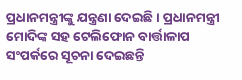ପ୍ରଧାନମନ୍ତ୍ରୀଙ୍କୁ ଯନ୍ତ୍ରଣା ଦେଇଛି । ପ୍ରଧାନମନ୍ତ୍ରୀ ମୋଦିଙ୍କ ସହ ଟେଲିଫୋନ ବାର୍ତ୍ତାଳାପ ସଂପର୍କରେ ସୂଚନା ଦେଇଛନ୍ତି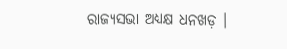ରାଜ୍ୟସଭା ଅଧ୍ୟକ୍ଷ ଧନଖଡ଼ ।